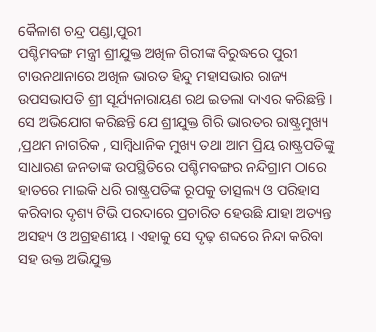କୈଳାଶ ଚନ୍ଦ୍ର ପଣ୍ଡା,ପୁରୀ
ପଶ୍ଚିମବଙ୍ଗ ମନ୍ତ୍ରୀ ଶ୍ରୀଯୁକ୍ତ ଅଖିଳ ଗିରୀଙ୍କ ବିରୁଦ୍ଧରେ ପୁରୀ ଟାଉନଥାନାରେ ଅଖିଳ ଭାରତ ହିନ୍ଦୁ ମହାସଭାର ରାଜ୍ୟ ଉପସଭାପତି ଶ୍ରୀ ସୂର୍ଯ୍ୟନାରାୟଣ ରଥ ଇତଲା ଦାଏର କରିଛନ୍ତି । ସେ ଅଭିଯୋଗ କରିଛନ୍ତି ଯେ ଶ୍ରୀଯୁକ୍ତ ଗିରି ଭାରତର ରାଷ୍ଟ୍ରମୁଖ୍ୟ ,ପ୍ରଥମ ନାଗରିକ , ସାମ୍ବିଧାନିକ ମୁଖ୍ୟ ତଥା ଆମ ପ୍ରିୟ ରାଷ୍ଟ୍ରପତିଙ୍କୁ ସାଧାରଣ ଜନତାଙ୍କ ଉପସ୍ଥିତିରେ ପଶ୍ଚିମବଙ୍ଗର ନନ୍ଦିଗ୍ରାମ ଠାରେ ହାତରେ ମାଇକି ଧରି ରାଷ୍ଟ୍ରପତିଙ୍କ ରୂପକୁ ତାତ୍ସଲ୍ୟ ଓ ପରିହାସ କରିବାର ଦୃଶ୍ୟ ଟିଭି ପରଦାରେ ପ୍ରଚାରିତ ହେଉଛି ଯାହା ଅତ୍ୟନ୍ତ ଅସହ୍ୟ ଓ ଅଗ୍ରହଣୀୟ । ଏହାକୁ ସେ ଦୃଢ଼ ଶବ୍ଦରେ ନିନ୍ଦା କରିବା ସହ ଉକ୍ତ ଅଭିଯୁକ୍ତ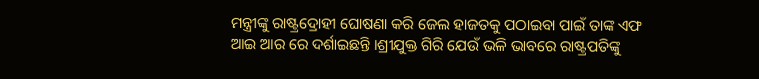ମନ୍ତ୍ରୀଙ୍କୁ ରାଷ୍ଟ୍ରଦ୍ରୋହୀ ଘୋଷଣା କରି ଜେଲ ହାଜତକୁ ପଠାଇବା ପାଇଁ ତାଙ୍କ ଏଫ ଆଇ ଆର ରେ ଦର୍ଶାଇଛନ୍ତି ।ଶ୍ରୀଯୁକ୍ତ ଗିରି ଯେଉଁ ଭଳି ଭାବରେ ରାଷ୍ଟ୍ରପତିଙ୍କୁ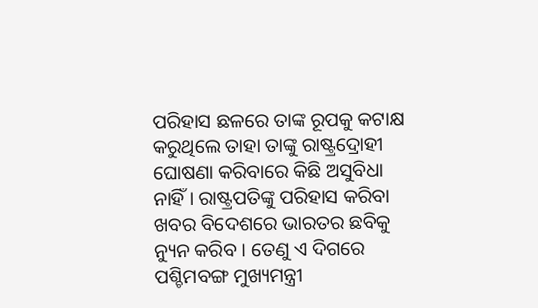ପରିହାସ ଛଳରେ ତାଙ୍କ ରୂପକୁ କଟାକ୍ଷ କରୁଥିଲେ ତାହା ତାଙ୍କୁ ରାଷ୍ଟ୍ରଦ୍ରୋହୀ ଘୋଷଣା କରିବାରେ କିଛି ଅସୁବିଧା ନାହିଁ । ରାଷ୍ଟ୍ରପତିଙ୍କୁ ପରିହାସ କରିବା ଖବର ବିଦେଶରେ ଭାରତର ଛବିକୁ ନ୍ୟୁନ କରିବ । ତେଣୁ ଏ ଦିଗରେ ପଶ୍ଚିମବଙ୍ଗ ମୁଖ୍ୟମନ୍ତ୍ରୀ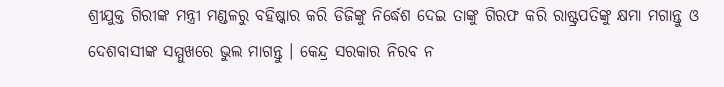ଶ୍ରୀଯୁକ୍ତ ଗିରୀଙ୍କ ମନ୍ତ୍ରୀ ମଣ୍ଡଳରୁ ବହିଷ୍କାର କରି ଡିଜିଙ୍କୁ ନିର୍ଦ୍ଧେଶ ଦେଇ ତାଙ୍କୁ ଗିରଫ କରି ରାଷ୍ଟ୍ରପତିଙ୍କୁ କ୍ଷମା ମଗାନ୍ତୁ ଓ ଦେଶବାସୀଙ୍କ ସମ୍ମୁଖରେ ଭୁଲ ମାଗନ୍ତୁ । କେନ୍ଦ୍ର ସରକାର ନିରବ ନ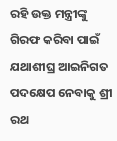ରହି ଉକ୍ତ ମନ୍ତ୍ରୀଙ୍କୁ ଗିରଫ କରିବା ପାଇଁ ଯଥାଶୀଘ୍ର ଆଇନିଗତ ପଦକ୍ଷେପ ନେବାକୁ ଶ୍ରୀ ରଥ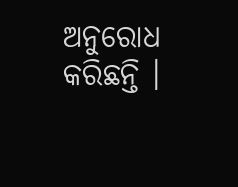ଅନୁରୋଧ କରିଛନ୍ତି ।